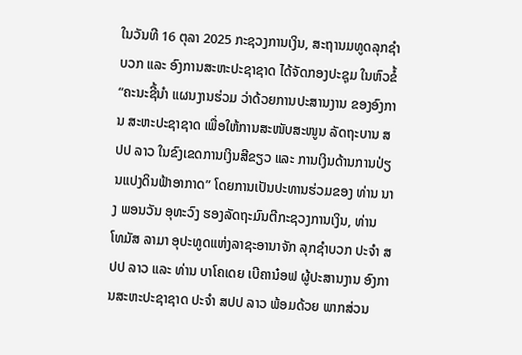ໃນວັນທີ 16 ຕຸລາ 2025 ກະຊວງການເງິນ, ສະຖານມທູດລຸກຊຳບວກ ແລະ ອົງການສະຫະປະຊາຊາດ ໄດ້ຈັດກອງປະຊຸມ ໃນຫົວຂໍ້ “ຄະນະຊີ້ນຳ ແຜນງານຮ່ວມ ວ່າດ້ວຍການປະສານງານ ຂອງອົງການ ສະຫະປະຊາຊາດ ເພື່ອໃຫ້ການສະໜັບສະໜູນ ລັດຖະບານ ສປປ ລາວ ໃນຂົງເຂດການເງິນສີຂຽວ ແລະ ການເງິນດ້ານການປ່ຽນແປງດິນຟ້າອາກາດ” ໂດຍການເປັນປະທານຮ່ວມຂອງ ທ່ານ ນາງ ພອນວັນ ອຸທະວົງ ຮອງລັດຖະມົນຕີກະຊວງການເງິນ, ທ່ານ ໂທມັສ ລາມາ ອຸປະທູດແຫ່ງລາຊະອານາຈັກ ລຸກຊຳບວກ ປະຈຳ ສປປ ລາວ ແລະ ທ່ານ ບາໂຄເດຍ ເບີຄານ໋ອຟ ຜູ້ປະສານງານ ອົງການສະຫະປະຊາຊາດ ປະຈຳ ສປປ ລາວ ພ້ອມດ້ວຍ ພາກສ່ວນ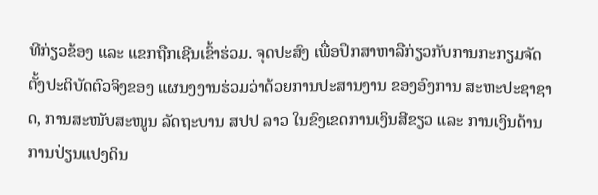ທີກ່ຽວຂ້ອງ ແລະ ແຂກຖືກເຊີນເຂົ້າຮ່ວມ. ຈຸດປະສົງ ເພື່ອປຶກສາຫາລືກ່ຽວກັບການກະກຽມຈັດຕັ້ງປະຕິບັດຕົວຈິງຂອງ ແຜນງງານຮ່ວມວ່າດ້ວຍການປະສານງານ ຂອງອົງການ ສະຫະປະຊາຊາດ, ການສະໜັບສະໜູນ ລັດຖະບານ ສປປ ລາວ ໃນຂົງເຂດການເງິນສີຂຽວ ແລະ ການເງິນດ້ານການປ່ຽນແປງດິນ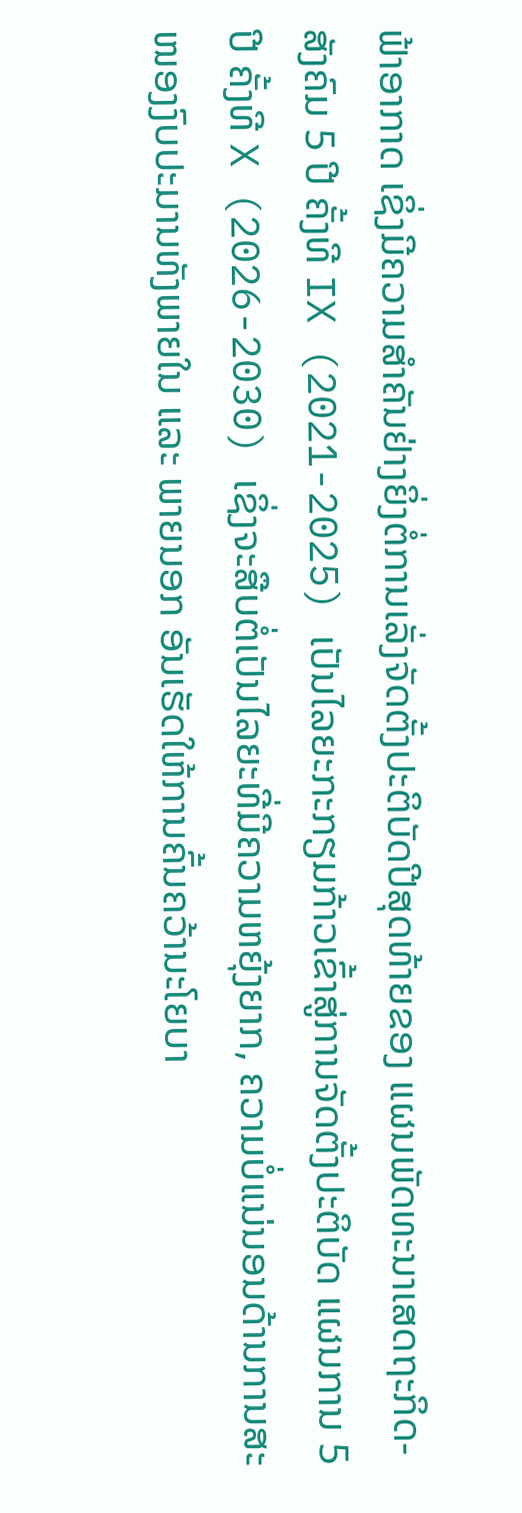ຟ້າອາກາດ ເຊິ່ງມີຄວາມສຳຄັນຢ່າງຍິ່ງຕໍ່ການເລັ່ງຈັດຕັ້ງປະຕິບັດປີສຸດທ້າຍຂອງ ແຜນພັດທະນາເສດຖະກິດ-ສັງຄົມ 5 ປີ ຄັ້ງທີ IX (2021-2025) ເປັນໄລຍະກະກຽມກ້າວເຂົ້າສູ່ການຈັດຕັ້ງປະຕິບັດ ແຜນການ 5 ປີ ຄັ້ງທີ X (2026-2030) ເຊິ່ງຈະສືບຕໍ່ເປັນໄລຍະທີ່ມີຄວາມຫຍຸ້ງຍາກ, ຄວາມບໍ່ແນ່ນອນດ້ານການສະໜອງງົບປະມານທັງພາຍໃນ ແລະ ພາຍນອກ ອັນເຮັດໃຫ້ການຄົ້ນຄວ້ານະໂຍບາ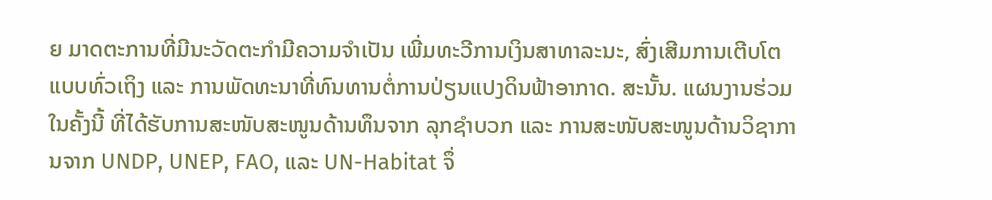ຍ ມາດຕະການທີ່ມີນະວັດຕະກໍາມີຄວາມຈຳເປັນ ເພີ່ມທະວີການເງິນສາທາລະນະ, ສົ່ງເສີມການເຕີບໂຕແບບທົ່ວເຖິງ ແລະ ການພັດທະນາທີ່ທົນທານຕໍ່ການປ່ຽນແປງດິນຟ້າອາກາດ. ສະນັ້ນ. ແຜນງານຮ່ວມໃນຄັ້ງນີ້ ທີ່ໄດ້ຮັບການສະໜັບສະໜູນດ້ານທຶນຈາກ ລຸກຊຳບວກ ແລະ ການສະໜັບສະໜູນດ້ານວິຊາການຈາກ UNDP, UNEP, FAO, ແລະ UN-Habitat ຈຶ່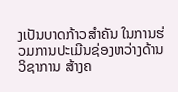ງເປັນບາດກ້າວສໍາຄັນ ໃນການຮ່ວມການປະເມີນຊ່ອງຫວ່າງດ້ານວິຊາການ ສ້າງຄ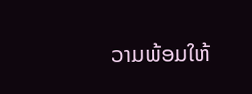ວາມພ້ອມໃຫ້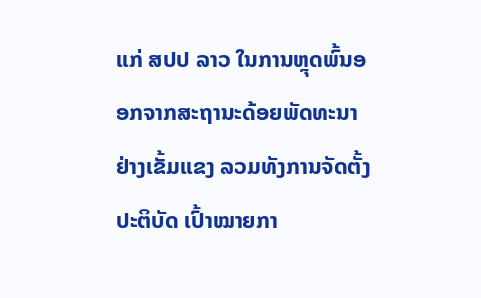ແກ່ ສປປ ລາວ ໃນການຫຼຸດພົ້ນອອກຈາກສະຖານະດ້ອຍພັດທະນາຢ່າງເຂັ້ມແຂງ ລວມທັງການຈັດຕັ້ງປະຕິບັດ ເປົ້າໝາຍກາ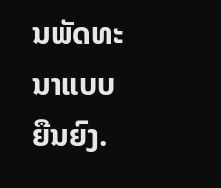ນພັດທະນາແບບຍືນຍົງ.